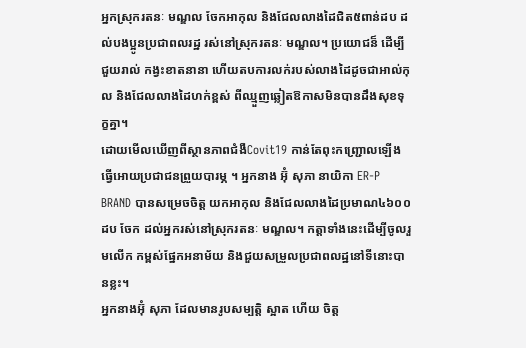អ្នកស្រុករតនៈ មណ្ឌល ចែកអាកុល និងជែលលាងដៃជិត៥ពាន់ដប ដល់បងប្អូនប្រជាពលរដ្ឋ រស់នៅស្រុករតនៈ មណ្ឌល។ ប្រយោជន៏ ដើម្បីជួយរាល់ កង្វះខាតនានា ហើយតបការលក់របស់លាងដៃដូចជាអាល់កុល និងជែលលាងដៃហក់ខ្ពស់ ពីឈ្មួញឆ្លៀតឱកាសមិនបានដឹងសុខទុក្ខគ្នា។
ដោយមើលឃើញពីស្ថានភាពជំងឺCovit19 កាន់តែពុះកញ្ជ្រោលឡើង ធ្វើអោយប្រជាជនព្រួយបារម្ភ ។ អ្នកនាង អ៊ុំ សុភា នាយិកា ER-P BRAND បានសម្រេចចិត្ត យកអាកុល និងជែលលាងដៃប្រមាណ៤៦០០ដប ចែក ដល់អ្នករស់នៅស្រុករតនៈ មណ្ឌល។ កត្តាទាំងនេះដើម្បីចូលរួមលើក កម្ពស់ផ្នែកអនាម័យ និងជួយសម្រួលប្រជាពលដ្ឋនៅទីនោះបានខ្លះ។
អ្នកនាងអ៊ុំ សុភា ដែលមានរូបសម្បត្តិ ស្អាត ហើយ ចិត្ត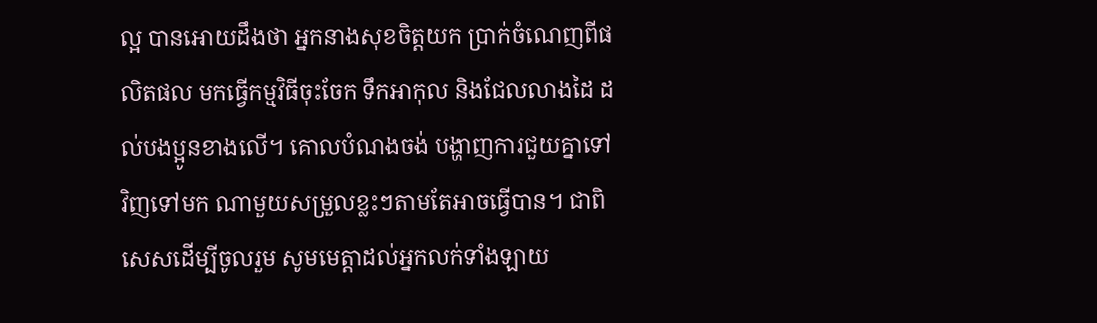ល្អ បានអោយដឹងថា អ្នកនាងសុខចិត្តយក ប្រាក់ចំណេញពីផលិតផល មកធ្វើកម្មវិធីចុះចែក ទឹកអាកុល និងជែលលាងដៃ ដល់បងប្អូនខាងលើ។ គោលបំណងចង់ បង្ហាញការជួយគ្នាទៅវិញទៅមក ណាមួយសម្រួលខ្លះៗតាមតែអាចធ្វើបាន។ ជាពិសេសដើម្បីចូលរួម សូមមេត្តាដល់អ្នកលក់ទាំងឡាយ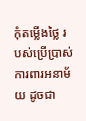កុំតម្លើងថ្លៃ របស់ប្រើប្រាស់ការពារអនាម័យ ដូចជា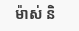ម៉ាស់ និ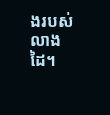ងរបស់លាងដៃ។